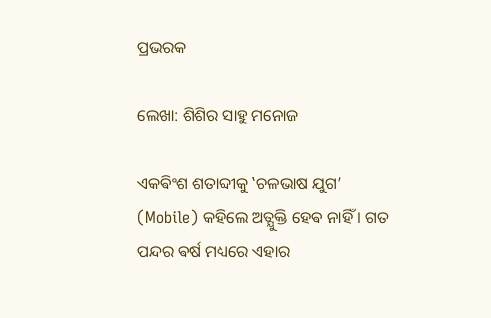ପ୍ରଭରକ

ଲେଖା: ଶିଶିର ସାହୁ ମନୋଜ

ଏକଵିଂଶ ଶତାବ୍ଦୀକୁ ‛ଚଳଭାଷ ଯୁଗ’ (Mobile) କହିଲେ ଅତ୍ଯୁକ୍ତି ହେଵ ନାହିଁ । ଗତ ପନ୍ଦର ଵର୍ଷ ମଧ୍ୟରେ ଏହାର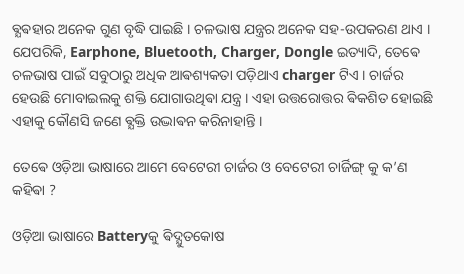ଵ୍ଯଵହାର ଅନେକ ଗୁଣ ବୃଦ୍ଧି ପାଇଛି । ଚଳଭାଷ ଯନ୍ତ୍ରର ଅନେକ ସହ-ଉପକରଣ ଥାଏ । ଯେପରିକି, Earphone, Bluetooth, Charger, Dongle ଇତ୍ୟାଦି, ତେଵେ ଚଳଭାଷ ପାଇଁ ସବୁଠାରୁ ଅଧିକ ଆଵଶ୍ୟକତା ପଡ଼ିଥାଏ charger ଟିଏ । ଚାର୍ଜର ହେଉଛି ମୋବାଇଲକୁ ଶକ୍ତି ଯୋଗାଉଥିଵା ଯନ୍ତ୍ର । ଏହା ଉତ୍ତରୋତ୍ତର ଵିକଶିତ ହୋଇଛି ଏହାକୁ କୌଣସି ଜଣେ ଵ୍ଯକ୍ତି ଉଦ୍ଭାଵନ କରିନାହାନ୍ତି ।

ତେଵେ ଓଡ଼ିଆ ଭାଷାରେ ଆମେ ବେଟେରୀ ଚାର୍ଜର ଓ ବେଟେରୀ ଚାର୍ଜିଙ୍ଗ୍ କୁ କ’ଣ କହିଵା ?

ଓଡ଼ିଆ ଭାଷାରେ Batteryକୁ ଵିଦ୍ଯୁତକୋଷ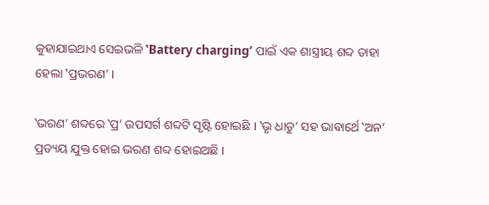କୁହାଯାଇଥାଏ ସେଇଭଳି ‛Battery charging’ ପାଇଁ ଏକ ଶାସ୍ତ୍ରୀୟ ଶବ୍ଦ ତାହା ହେଲା ‛ପ୍ରଭରଣ’ ।

‛ଭରଣ’ ଶବ୍ଦରେ ‛ପ୍ର’ ଉପସର୍ଗ ଶବ୍ଦଟି ସୃଷ୍ଟି ହୋଇଛି । ‛ଭୃ ଧାତୁ’ ସହ ଭାଵାର୍ଥେ ‛ଅନ’ ପ୍ରତ୍ୟୟ ଯୁକ୍ତ ହୋଇ ଭରଣ ଶବ୍ଦ ହୋଇଅଛି ।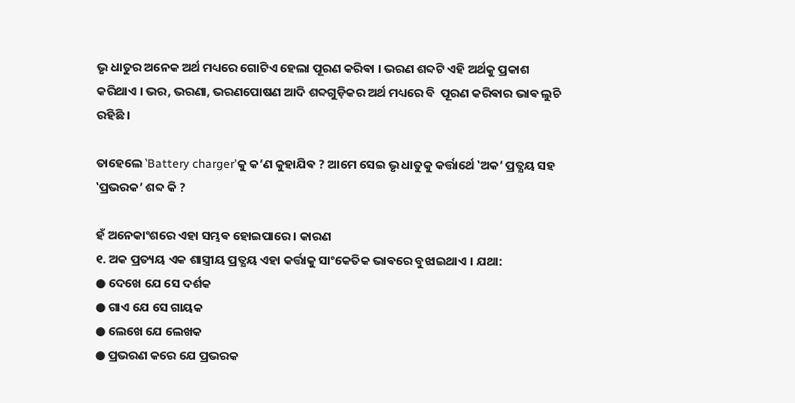ଭୃ ଧାତୁର ଅନେକ ଅର୍ଥ ମଧ୍ୟରେ ଗୋଟିଏ ହେଲା ପୂରଣ କରିଵା । ଭରଣ ଶବ୍ଦଟି ଏହି ଅର୍ଥକୁ ପ୍ରକାଶ କରିଥାଏ । ଭର, ଭରଣା, ଭରଣପୋଷଣ ଆଦି ଶବ୍ଦଗୁଡ଼ିକର ଅର୍ଥ ମଧ୍ୟରେ ବି  ପୂରଣ କରିଵାର ଭାଵ ଲୁଚି ରହିଛି ।

ତାହେଲେ ‛Battery charger’କୁ କ’ଣ କୁହାଯିଵ ? ଆମେ ସେଇ ଭୃ ଧାତୁକୁ କର୍ତ୍ତାର୍ଥେ ‛ଅକ’ ପ୍ରତ୍ଯୟ ସହ ‛ପ୍ରଭରକ’ ଶବ୍ଦ କି ?

ହଁ ଅନେକାଂଶରେ ଏହା ସମ୍ଭଵ ହୋଇପାରେ । କାରଣ
୧. ଅକ ପ୍ରତ୍ୟୟ ଏକ ଶାସ୍ତ୍ରୀୟ ପ୍ରତ୍ଯୟ ଏହା କର୍ତ୍ତାକୁ ସାଂକେତିକ ଭାଵରେ ବୁଝାଇଥାଏ । ଯଥା:
● ଦେଖେ ଯେ ସେ ଦର୍ଶକ
● ଗାଏ ଯେ ସେ ଗାୟକ
● ଲେଖେ ଯେ ଲେଖକ
● ପ୍ରଭରଣ କରେ ଯେ ପ୍ରଭରକ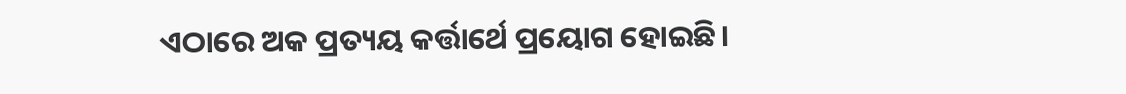ଏଠାରେ ଅକ ପ୍ରତ୍ୟୟ କର୍ତ୍ତାର୍ଥେ ପ୍ରୟୋଗ ହୋଇଛି।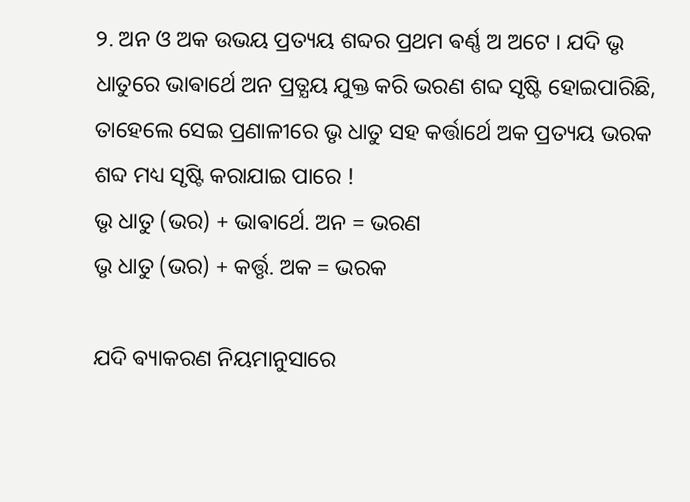୨. ଅନ ଓ ଅକ ଉଭୟ ପ୍ରତ୍ୟୟ ଶବ୍ଦର ପ୍ରଥମ ଵର୍ଣ୍ଣ ଅ ଅଟେ । ଯଦି ଭୃ ଧାତୁରେ ଭାଵାର୍ଥେ ଅନ ପ୍ରତ୍ଯୟ ଯୁକ୍ତ କରି ଭରଣ ଶବ୍ଦ ସୃଷ୍ଟି ହୋଇପାରିଛି, ତାହେଲେ ସେଇ ପ୍ରଣାଳୀରେ ଭୃ ଧାତୁ ସହ କର୍ତ୍ତାର୍ଥେ ଅକ ପ୍ରତ୍ୟୟ ଭରକ ଶବ୍ଦ ମଧ୍ୟ ସୃଷ୍ଟି କରାଯାଇ ପାରେ !
ଭୃ ଧାତୁ (ଭର) + ଭାଵାର୍ଥେ. ଅନ = ଭରଣ
ଭୃ ଧାତୁ (ଭର) + କର୍ତ୍ତୃ. ଅକ = ଭରକ

ଯଦି ଵ୍ୟାକରଣ ନିୟମାନୁସାରେ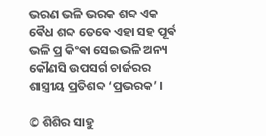ଭରଣ ଭଳି ଭରକ ଶବ୍ଦ ଏକ ଵୈଧ ଶବ୍ଦ ତେଵେ ଏହା ସହ ପୂର୍ଵ ଭଳି ପ୍ର କିଂଵା ସେଇଭଳି ଅନ୍ୟ କୌଣସି ଉପସର୍ଗ ଚାର୍ଜରର ଶାସ୍ତ୍ରୀୟ ପ୍ରତିଶବ୍ଦ ‘ପ୍ରଭରକ’ ।

© ଶିଶିର ସାହୁ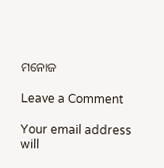ମନୋଜ

Leave a Comment

Your email address will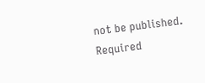not be published. Required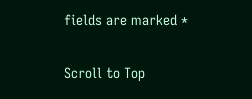fields are marked *

Scroll to Top